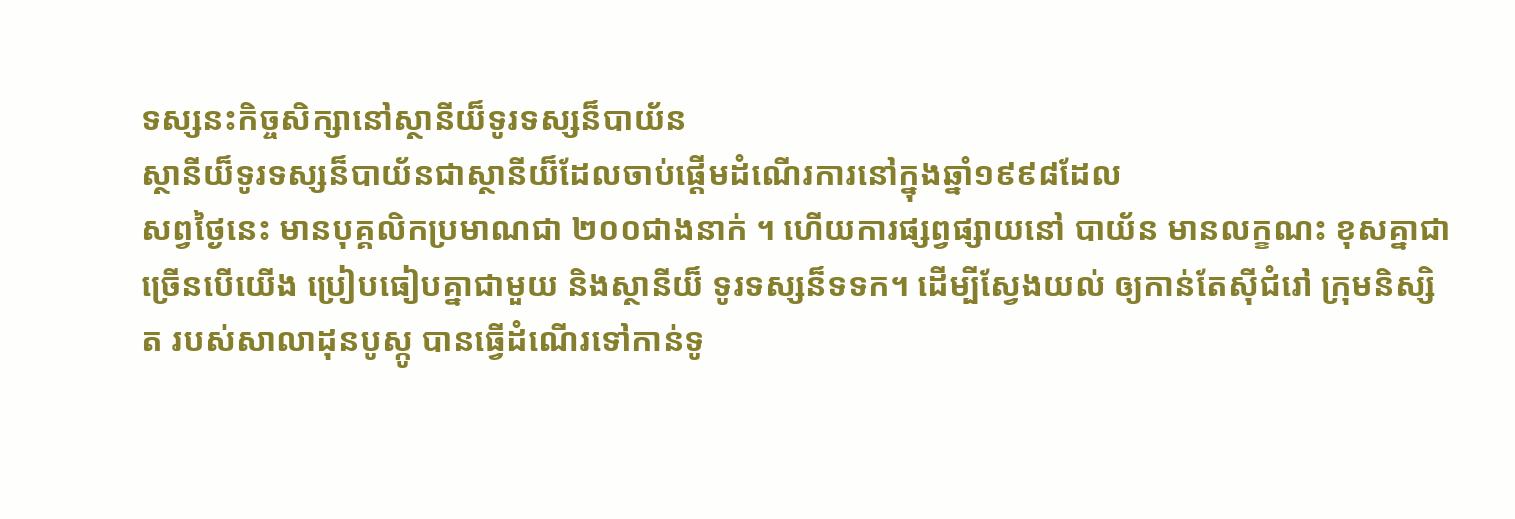ទស្សនះកិច្ចសិក្សានៅស្ថានីយ៏ទូរទស្សន៏បាយ័ន
ស្ថានីយ៏ទូរទស្សន៏បាយ័នជាស្ថានីយ៏ដែលចាប់ផ្ដើមដំណើរការនៅក្នុងឆ្នាំ១៩៩៨ដែល
សព្វថ្ងៃនេះ មានបុគ្គលិកប្រមាណជា ២០០ជាងនាក់ ។ ហើយការផ្សព្វផ្សាយនៅ បាយ័ន មានលក្ខណះ ខុសគ្នាជា
ច្រើនបើយើង ប្រៀបធៀបគ្នាជាមួយ និងស្ថានីយ៏ ទូរទស្សន៏ទទក។ ដើម្បីស្វែងយល់ ឲ្យកាន់តែស៊ីជំរៅ ក្រុមនិស្សិត របស់សាលាដុនបូស្កូ បានធ្វើដំណើរទៅកាន់ទូ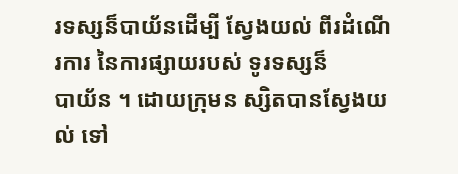រទស្សន៏បាយ័នដើម្បី ស្វែងយល់ ពីរដំណើរការ នៃការផ្សាយរបស់ ទូរទស្សន៏
បាយ័ន ។ ដោយក្រុមន ស្សិតបានស្វែងយល់ ទៅ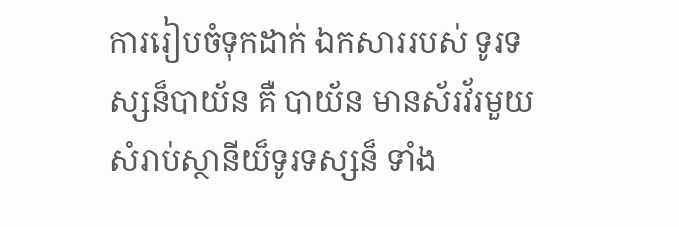ការរៀបចំទុកដាក់ ឯកសាររបស់ ទូរទស្សន៏បាយ័ន គឺ បាយ័ន មានស័រវ័រមួយសំរាប់ស្ថានីយ៏ទូរទស្សន៏ ទាំង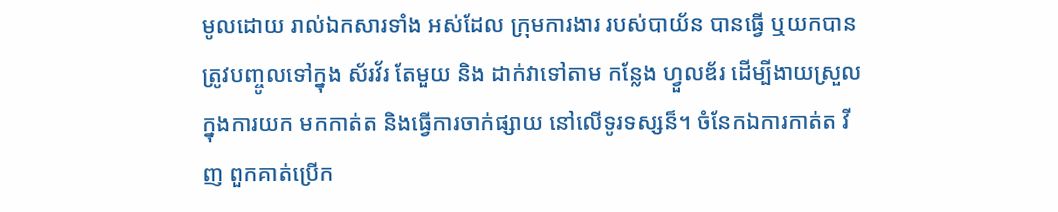មូលដោយ រាល់ឯកសារទាំង អស់ដែល ក្រុមការងារ របស់បាយ័ន បានធ្វើ ឬយកបាន ត្រូវបញ្ចូលទៅក្នុង ស័រវ័រ តែមួយ និង ដាក់វាទៅតាម កន្លែង ហ្វួលឌ័រ ដើម្បីងាយស្រួលក្នុងការយក មកកាត់ត និងធ្វើការចាក់ផ្សាយ នៅលើទូរទស្សន៏។ ចំនែកឯការកាត់ត វីញ ពួកគាត់ប្រើក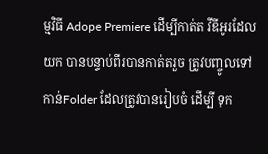ម្មវិធី Adope Premiere ដើម្បីកាត់ត វីឌីអូរដែល យក បានបន្ទាប់ពីរបានកាត់តរួច ត្រូវបញ្ចូលទៅកាន់Folder ដែលត្រូវបានរៀបចំ ដើម្បី ទុក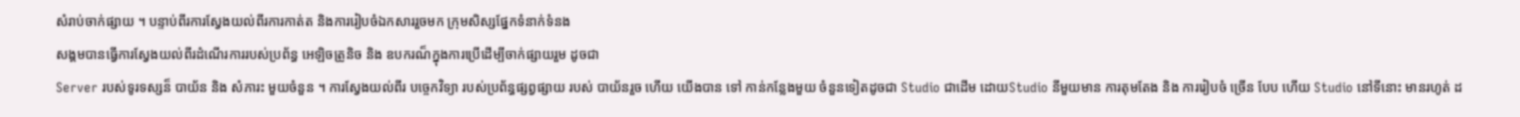សំរាប់ចាក់ផ្សាយ ។ បន្ទាប់ពីរការស្វែងយល់ពីរការកាត់ត និងការរៀបចំឯកសាររួចមក ក្រុមសិស្សផ្នែកទំនាក់ទំនង
សង្គមបានធ្វើការស្វែងយល់ពីរដំណើរការរបស់ប្រព័ន្ធ អេឡិចត្រូនិច និង ឧបករណ៏ក្នុងការប្រើដើម្បីចាក់ផ្សាយរួម ដូចជា
Server របស់ទូរទស្សន៏ បាយ័ន និង សំភារះ មួយចំនួន ។ ការស្វែងយល់ពីរ បច្ចេកវិទ្យា របស់ប្រព័ន្ធផ្សព្វផ្សាយ របស់ បាយ័នរួច ហើយ យើងបាន ទៅ កាន់កន្លែងមួយ ចំនួនទៀតដូចជា Studio ជាដើម ដោយStudio នីមួយមាន ការតុមតែង និង ការរៀបចំ ច្រើន បែប ហើយ Studio នៅទីនោះ មានរហូត់ ដ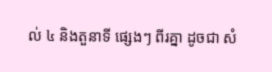ល់ ៤ និងតួនាទី ផ្សេងៗ ពីរគ្នា ដូចជា សំ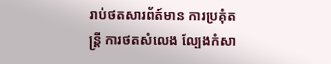រាប់ថតសារព័ត៍មាន ការប្រគុំតន្រ្ដី ការថតសំលេង ល្បែងកំសា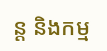ន្ដ និងកម្ម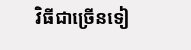វិធីជាច្រើនទៀ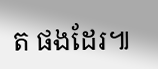ត ផងដែរ៕